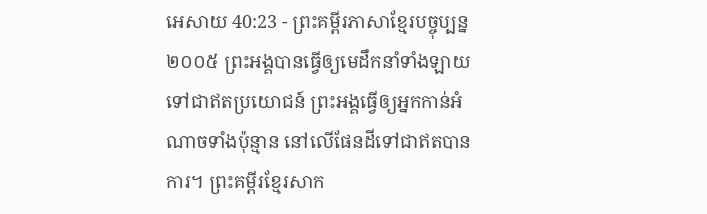អេសាយ 40:23 - ព្រះគម្ពីរភាសាខ្មែរបច្ចុប្បន្ន ២០០៥ ព្រះអង្គបានធ្វើឲ្យមេដឹកនាំទាំងឡាយ ទៅជាឥតប្រយោជន៍ ព្រះអង្គធ្វើឲ្យអ្នកកាន់អំណាចទាំងប៉ុន្មាន នៅលើផែនដីទៅជាឥតបានការ។ ព្រះគម្ពីរខ្មែរសាក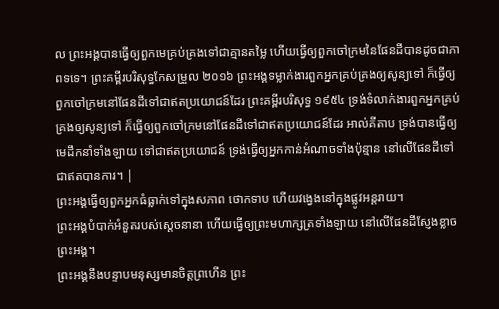ល ព្រះអង្គបានធ្វើឲ្យពួកមេគ្រប់គ្រងទៅជាគ្មានតម្លៃ ហើយធ្វើឲ្យពួកចៅក្រមនៃផែនដីបានដូចជាភាពទទេ។ ព្រះគម្ពីរបរិសុទ្ធកែសម្រួល ២០១៦ ព្រះអង្គទម្លាក់ងារពួកអ្នកគ្រប់គ្រងឲ្យសូន្យទៅ ក៏ធ្វើឲ្យពួកចៅក្រមនៅផែនដីទៅជាឥតប្រយោជន៍ដែរ ព្រះគម្ពីរបរិសុទ្ធ ១៩៥៤ ទ្រង់ទំលាក់ងារពួកអ្នកគ្រប់គ្រងឲ្យសូន្យទៅ ក៏ធ្វើឲ្យពួកចៅក្រមនៅផែនដីទៅជាឥតប្រយោជន៍ដែរ អាល់គីតាប ទ្រង់បានធ្វើឲ្យមេដឹកនាំទាំងឡាយ ទៅជាឥតប្រយោជន៍ ទ្រង់ធ្វើឲ្យអ្នកកាន់អំណាចទាំងប៉ុន្មាន នៅលើផែនដីទៅជាឥតបានការ។ |
ព្រះអង្គធ្វើឲ្យពួកអ្នកធំធ្លាក់ទៅក្នុងសភាព ថោកទាប ហើយវង្វេងនៅក្នុងផ្លូវអន្តរាយ។
ព្រះអង្គបំបាក់អំនួតរបស់ស្ដេចនានា ហើយធ្វើឲ្យព្រះមហាក្សត្រទាំងឡាយ នៅលើផែនដីស្ញែងខ្លាចព្រះអង្គ។
ព្រះអង្គនឹងបន្ទាបមនុស្សមានចិត្តព្រហើន ព្រះ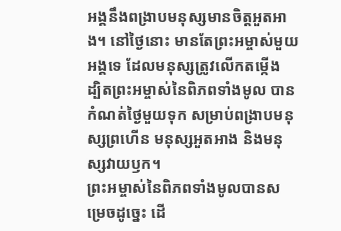អង្គនឹងពង្រាបមនុស្សមានចិត្តអួតអាង។ នៅថ្ងៃនោះ មានតែព្រះអម្ចាស់មួយអង្គទេ ដែលមនុស្សត្រូវលើកតម្កើង
ដ្បិតព្រះអម្ចាស់នៃពិភពទាំងមូល បានកំណត់ថ្ងៃមួយទុក សម្រាប់ពង្រាបមនុស្សព្រហើន មនុស្សអួតអាង និងមនុស្សវាយឫក។
ព្រះអម្ចាស់នៃពិភពទាំងមូលបានសម្រេចដូច្នេះ ដើ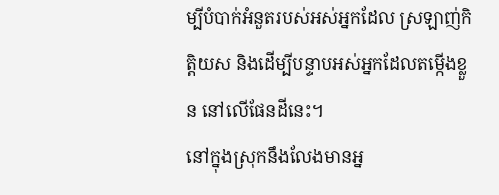ម្បីបំបាក់អំនួតរបស់អស់អ្នកដែល ស្រឡាញ់កិត្តិយស និងដើម្បីបន្ទាបអស់អ្នកដែលតម្កើងខ្លួន នៅលើផែនដីនេះ។
នៅក្នុងស្រុកនឹងលែងមានអ្ន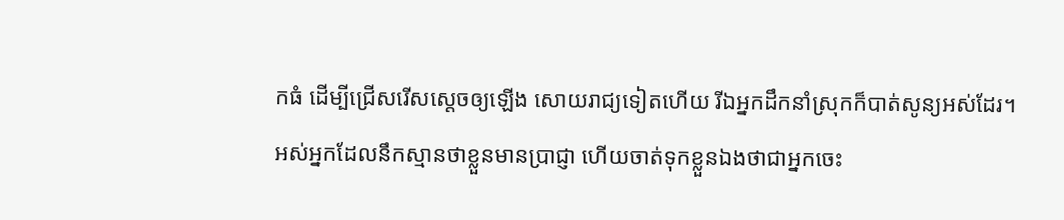កធំ ដើម្បីជ្រើសរើសស្ដេចឲ្យឡើង សោយរាជ្យទៀតហើយ រីឯអ្នកដឹកនាំស្រុកក៏បាត់សូន្យអស់ដែរ។
អស់អ្នកដែលនឹកស្មានថាខ្លួនមានប្រាជ្ញា ហើយចាត់ទុកខ្លួនឯងថាជាអ្នកចេះ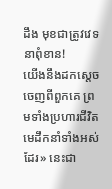ដឹង មុខជាត្រូវវេទនាពុំខាន!
យើងនឹងដកស្ដេចចេញពីពួកគេ ព្រមទាំងប្រហារជីវិតមេដឹកនាំទាំងអស់ដែរ» នេះជា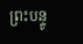ព្រះបន្ទូ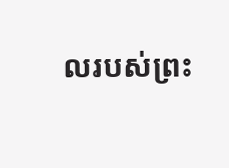លរបស់ព្រះ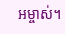អម្ចាស់។